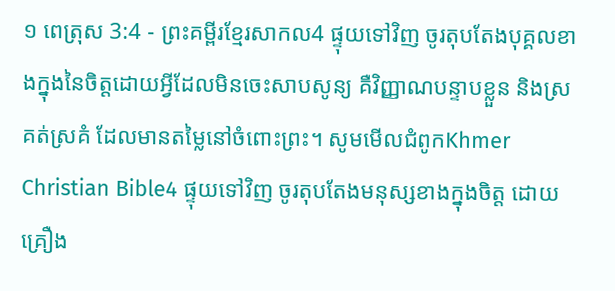១ ពេត្រុស 3:4 - ព្រះគម្ពីរខ្មែរសាកល4 ផ្ទុយទៅវិញ ចូរតុបតែងបុគ្គលខាងក្នុងនៃចិត្តដោយអ្វីដែលមិនចេះសាបសូន្យ គឺវិញ្ញាណបន្ទាបខ្លួន និងស្រគត់ស្រគំ ដែលមានតម្លៃនៅចំពោះព្រះ។ សូមមើលជំពូកKhmer Christian Bible4 ផ្ទុយទៅវិញ ចូរតុបតែងមនុស្សខាងក្នុងចិត្ត ដោយគ្រឿង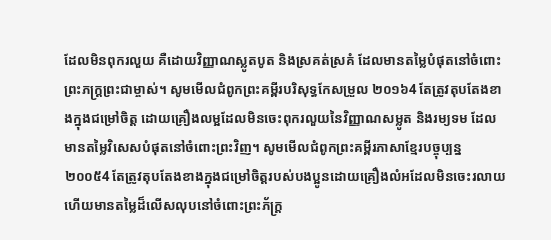ដែលមិនពុករលួយ គឺដោយវិញ្ញាណស្លូតបូត និងស្រគត់ស្រគំ ដែលមានតម្លៃបំផុតនៅចំពោះព្រះភក្ដ្រព្រះជាម្ចាស់។ សូមមើលជំពូកព្រះគម្ពីរបរិសុទ្ធកែសម្រួល ២០១៦4 តែត្រូវតុបតែងខាងក្នុងជម្រៅចិត្ត ដោយគ្រឿងលម្អដែលមិនចេះពុករលួយនៃវិញ្ញាណសម្លូត និងរម្យទម ដែលមានតម្លៃវិសេសបំផុតនៅចំពោះព្រះវិញ។ សូមមើលជំពូកព្រះគម្ពីរភាសាខ្មែរបច្ចុប្បន្ន ២០០៥4 តែត្រូវតុបតែងខាងក្នុងជម្រៅចិត្តរបស់បងប្អូនដោយគ្រឿងលំអដែលមិនចេះរលាយ ហើយមានតម្លៃដ៏លើសលុបនៅចំពោះព្រះភ័ក្ត្រ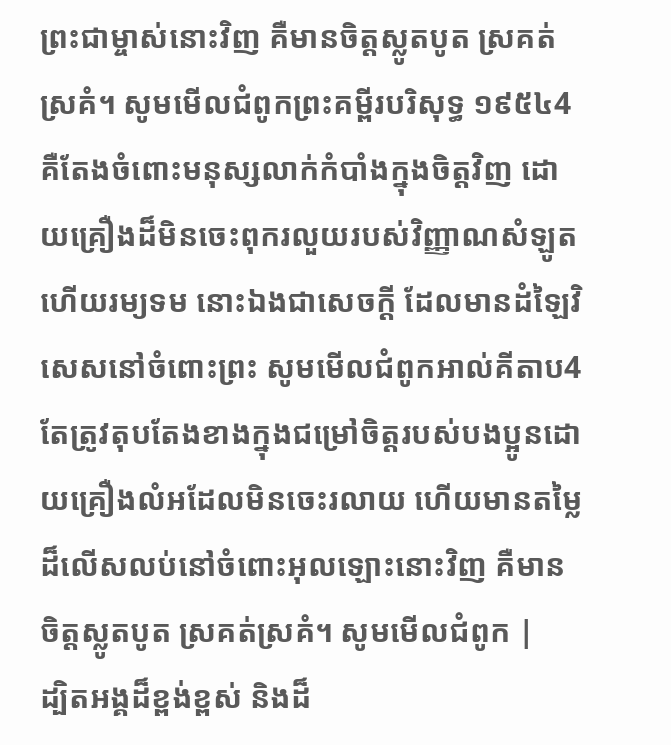ព្រះជាម្ចាស់នោះវិញ គឺមានចិត្តស្លូតបូត ស្រគត់ស្រគំ។ សូមមើលជំពូកព្រះគម្ពីរបរិសុទ្ធ ១៩៥៤4 គឺតែងចំពោះមនុស្សលាក់កំបាំងក្នុងចិត្តវិញ ដោយគ្រឿងដ៏មិនចេះពុករលួយរបស់វិញ្ញាណសំឡូត ហើយរម្យទម នោះឯងជាសេចក្ដី ដែលមានដំឡៃវិសេសនៅចំពោះព្រះ សូមមើលជំពូកអាល់គីតាប4 តែត្រូវតុបតែងខាងក្នុងជម្រៅចិត្ដរបស់បងប្អូនដោយគ្រឿងលំអដែលមិនចេះរលាយ ហើយមានតម្លៃដ៏លើសលប់នៅចំពោះអុលឡោះនោះវិញ គឺមានចិត្ដស្លូតបូត ស្រគត់ស្រគំ។ សូមមើលជំពូក |
ដ្បិតអង្គដ៏ខ្ពង់ខ្ពស់ និងដ៏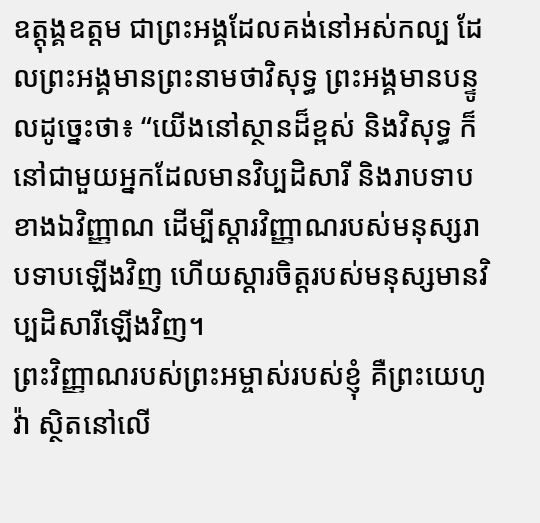ឧត្ដុង្គឧត្ដម ជាព្រះអង្គដែលគង់នៅអស់កល្ប ដែលព្រះអង្គមានព្រះនាមថាវិសុទ្ធ ព្រះអង្គមានបន្ទូលដូច្នេះថា៖ “យើងនៅស្ថានដ៏ខ្ពស់ និងវិសុទ្ធ ក៏នៅជាមួយអ្នកដែលមានវិប្បដិសារី និងរាបទាបខាងឯវិញ្ញាណ ដើម្បីស្ដារវិញ្ញាណរបស់មនុស្សរាបទាបឡើងវិញ ហើយស្ដារចិត្តរបស់មនុស្សមានវិប្បដិសារីឡើងវិញ។
ព្រះវិញ្ញាណរបស់ព្រះអម្ចាស់របស់ខ្ញុំ គឺព្រះយេហូវ៉ា ស្ថិតនៅលើ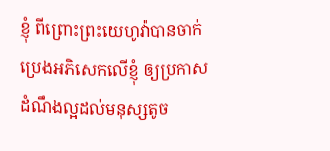ខ្ញុំ ពីព្រោះព្រះយេហូវ៉ាបានចាក់ប្រេងអភិសេកលើខ្ញុំ ឲ្យប្រកាសដំណឹងល្អដល់មនុស្សតូច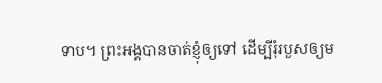ទាប។ ព្រះអង្គបានចាត់ខ្ញុំឲ្យទៅ ដើម្បីរុំរបួសឲ្យម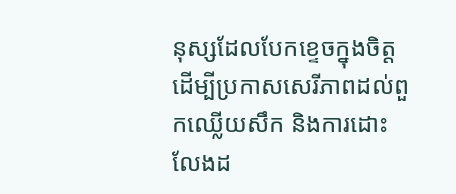នុស្សដែលបែកខ្ទេចក្នុងចិត្ត ដើម្បីប្រកាសសេរីភាពដល់ពួកឈ្លើយសឹក និងការដោះលែងដ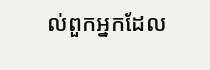ល់ពួកអ្នកដែល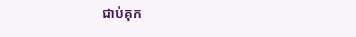ជាប់គុក